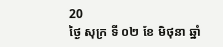20
ថ្ងៃ សុក្រ ទី ០២ ខែ មិថុនា ឆ្នាំ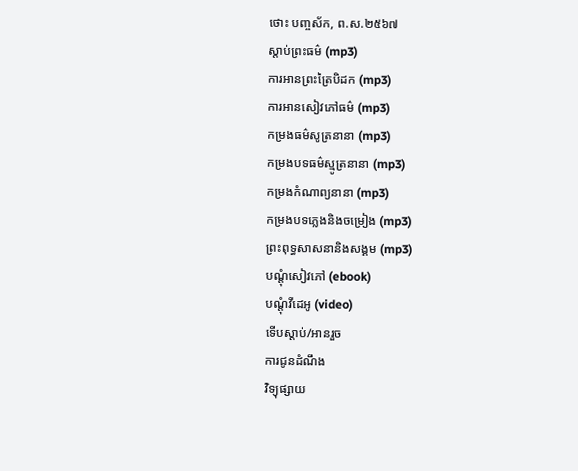ថោះ បញ្ចស័ក, ព.ស.២៥៦៧
ស្តាប់ព្រះធម៌ (mp3)
ការអានព្រះត្រៃបិដក (mp3)
ការអានសៀវភៅធម៌ (mp3)
កម្រងធម៌សូត្រនានា (mp3)
កម្រងបទធម៌ស្មូត្រនានា (mp3)
កម្រងកំណាព្យនានា (mp3)
កម្រងបទភ្លេងនិងចម្រៀង (mp3)
ព្រះពុទ្ធសាសនានិងសង្គម (mp3)
បណ្តុំសៀវភៅ (ebook)
បណ្តុំវីដេអូ (video)
ទើបស្តាប់/អានរួច
ការជូនដំណឹង
វិទ្យុផ្សាយ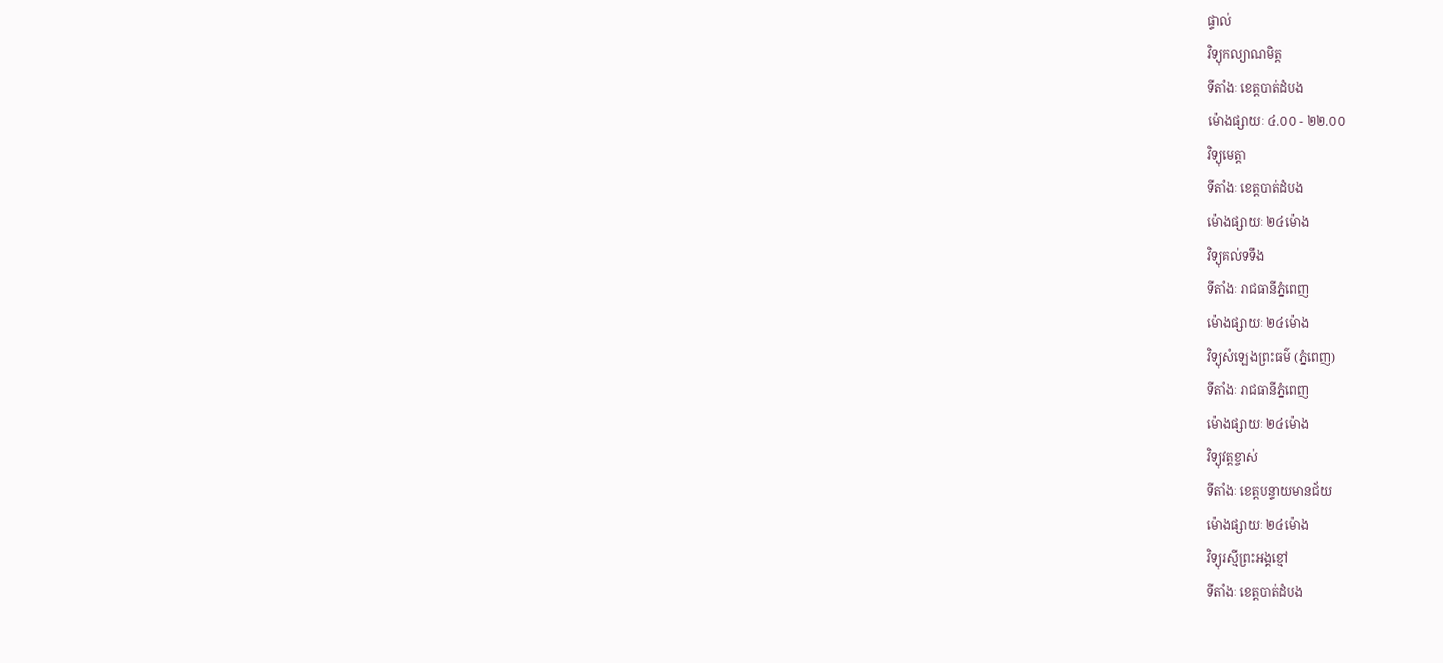ផ្ទាល់
វិទ្យុកល្យាណមិត្ត
ទីតាំងៈ ខេត្តបាត់ដំបង
ម៉ោងផ្សាយៈ ៤.០០ - ២២.០០
វិទ្យុមេត្តា
ទីតាំងៈ ខេត្តបាត់ដំបង
ម៉ោងផ្សាយៈ ២៤ម៉ោង
វិទ្យុគល់ទទឹង
ទីតាំងៈ រាជធានីភ្នំពេញ
ម៉ោងផ្សាយៈ ២៤ម៉ោង
វិទ្យុសំឡេងព្រះធម៌ (ភ្នំពេញ)
ទីតាំងៈ រាជធានីភ្នំពេញ
ម៉ោងផ្សាយៈ ២៤ម៉ោង
វិទ្យុវត្តខ្ចាស់
ទីតាំងៈ ខេត្តបន្ទាយមានជ័យ
ម៉ោងផ្សាយៈ ២៤ម៉ោង
វិទ្យុរស្មីព្រះអង្គខ្មៅ
ទីតាំងៈ ខេត្តបាត់ដំបង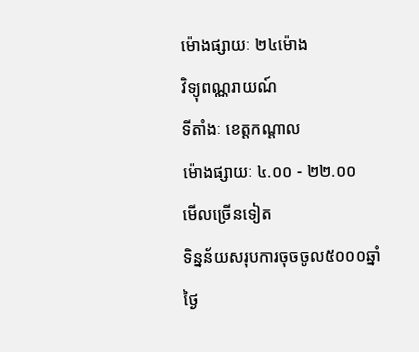ម៉ោងផ្សាយៈ ២៤ម៉ោង
វិទ្យុពណ្ណរាយណ៍
ទីតាំងៈ ខេត្តកណ្តាល
ម៉ោងផ្សាយៈ ៤.០០ - ២២.០០
មើលច្រើនទៀត
ទិន្នន័យសរុបការចុចចូល៥០០០ឆ្នាំ
ថ្ងៃ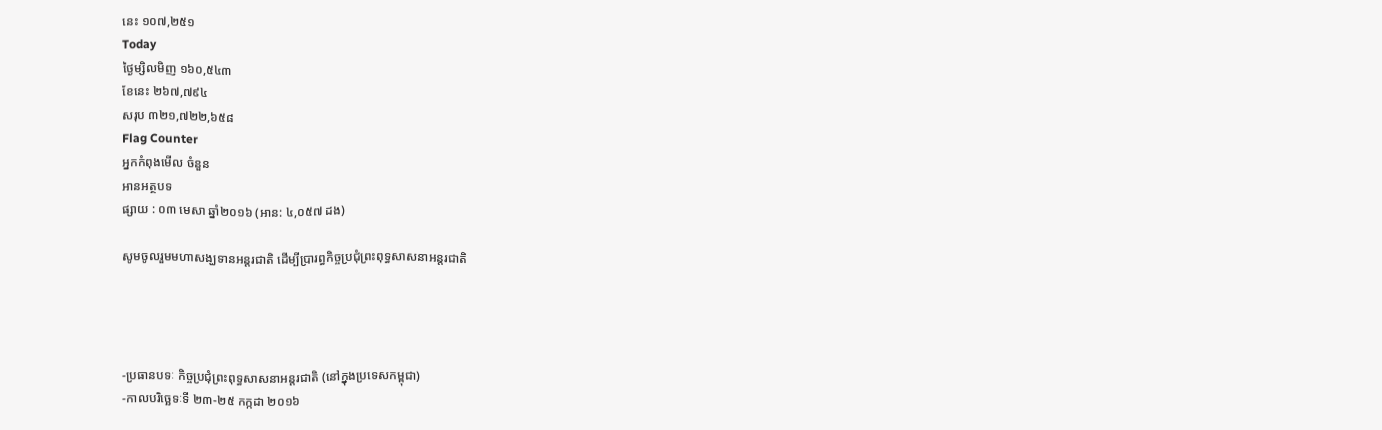នេះ ១០៧,២៥១
Today
ថ្ងៃម្សិលមិញ ១៦០,៥៤៣
ខែនេះ ២៦៧,៧៩៤
សរុប ៣២១,៧២២,៦៥៨
Flag Counter
អ្នកកំពុងមើល ចំនួន
អានអត្ថបទ
ផ្សាយ : ០៣ មេសា ឆ្នាំ២០១៦ (អាន: ៤,០៥៧ ដង)

សូមចូលរួមមហាសង្ឃទានអន្តរជាតិ ដើម្បីប្រារព្ធកិច្ចប្រជុំព្រះពុទ្ធសាសនាអន្តរជាតិ




-ប្រធានបទៈ កិច្ចប្រជុំព្រះពុទ្ធសាសនាអន្តរជាតិ (នៅក្នុងប្រទេសកម្ពុជា)
-កាលបរិច្ឆេទៈទី ២៣-២៥ កក្កដា ២០១៦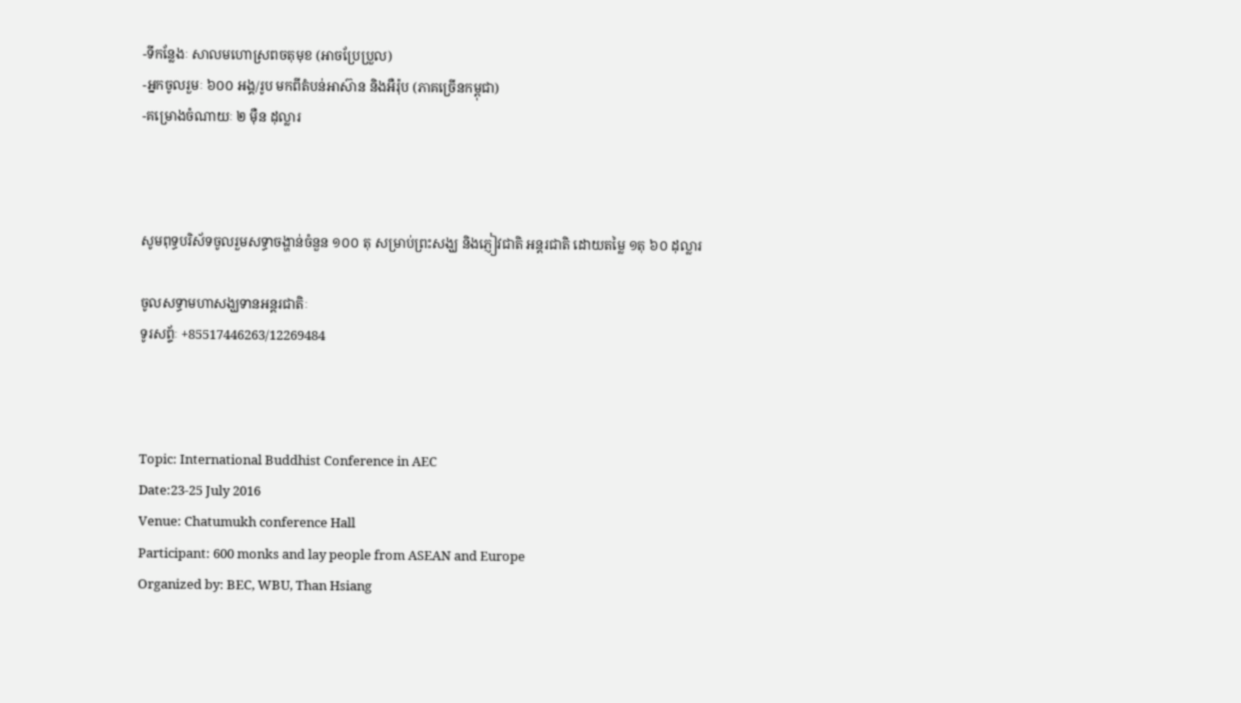-ទីកន្លែងៈ សាលមហោស្រពចតុមុខ (អាចប្រែប្រួល)
-អ្នកចូលរួមៈ ៦០០ អង្គ/រូប មកពីតំបន់អាស៊ាន និងអឺរ៉ុប (ភាគច្រើនកម្ពុជា)
-គម្រោងចំណាយៈ ២ មុឺន ដុល្លារ



សូមពុទ្ធបរិស័ទចូលរួមសទ្ធាចង្ហាន់ចំនួន ១០០ តុ សម្រាប់ព្រះសង្ឃ និងភ្ញៀវជាតិ អន្តរជាតិ ដោយតម្លៃ ១តុ ៦០ ដុល្លារ

ចូលសទ្ធាមហាសង្ឃទានអន្តរជាតិៈ
ទូរសព្ទ័ៈ +85517446263/12269484



Topic: International Buddhist Conference in AEC
Date:23-25 July 2016
Venue: Chatumukh conference Hall
Participant: 600 monks and lay people from ASEAN and Europe
Organized by: BEC, WBU, Than Hsiang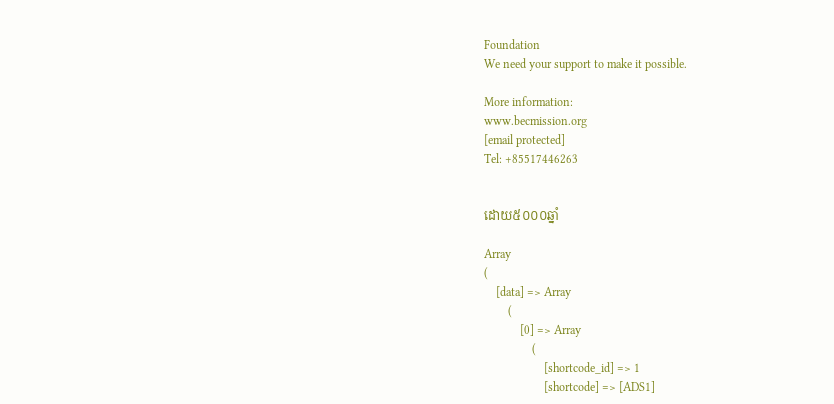Foundation
We need your support to make it possible.

More information:
www.becmission.org
[email protected]
Tel: +85517446263


ដោយ៥០០០ឆ្នាំ

Array
(
    [data] => Array
        (
            [0] => Array
                (
                    [shortcode_id] => 1
                    [shortcode] => [ADS1]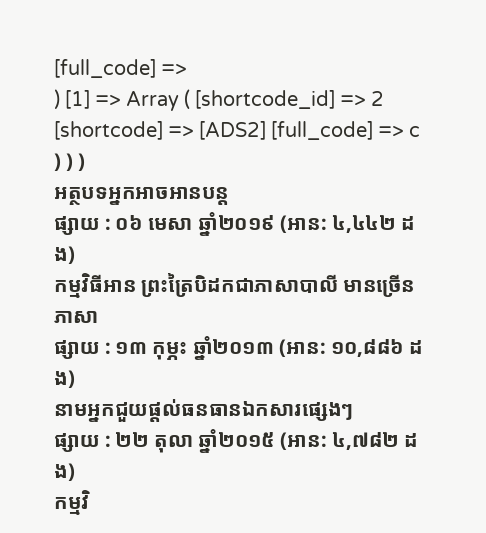[full_code] =>
) [1] => Array ( [shortcode_id] => 2 [shortcode] => [ADS2] [full_code] => c ) ) )
អត្ថបទអ្នកអាចអានបន្ត
ផ្សាយ : ០៦ មេសា ឆ្នាំ២០១៩ (អាន: ៤,៤៤២ ដង)
កម្មវិធីអាន ព្រះត្រៃបិដកជាភាសាបាលី មានច្រើនភាសា
ផ្សាយ : ១៣ កុម្ភះ ឆ្នាំ២០១៣ (អាន: ១០,៨៨៦ ដង)
នាមអ្នកជួយផ្តល់ធនធានឯកសារផ្សេងៗ
ផ្សាយ : ២២ តុលា ឆ្នាំ២០១៥ (អាន: ៤,៧៨២ ដង)
កម្មវិ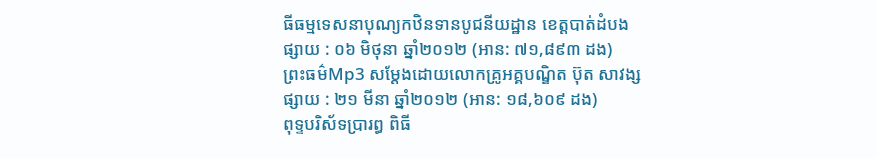ធីធម្មទេសនាបុណ្យកឋិនទានបូជនីយដ្ឋាន ខេត្តបាត់ដំបង
ផ្សាយ : ០៦ មិថុនា ឆ្នាំ២០១២ (អាន: ៧១,៨៩៣ ដង)
ព្រះធម៌Mp3 សម្តែងដោយលោកគ្រូអគ្គបណ្ឌិត ប៊ុត សាវង្ស
ផ្សាយ : ២១ មីនា ឆ្នាំ២០១២ (អាន: ១៨,៦០៩ ដង)
ពុទ្ទបរិស័ទប្រារព្ធ ពិធី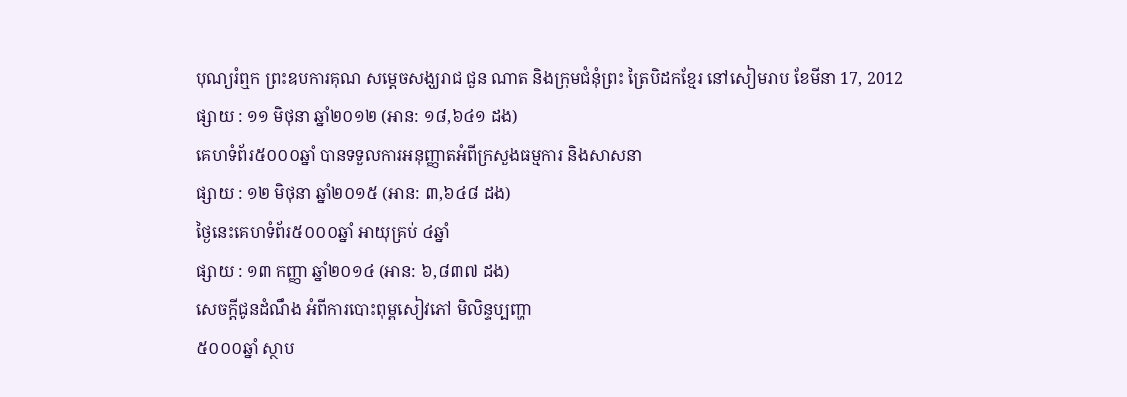បុណ្យរំឮក ព្រះឧបការគុណ សម្ដេចសង្ឃរាជ ជួន ណាត និងក្រុមជំនុំព្រះ ត្រៃបិដកខ្មែរ នៅសៀមរាប ខែមីនា 17, 2012
ផ្សាយ : ១១ មិថុនា ឆ្នាំ២០១២ (អាន: ១៨,៦៤១ ដង)
គេហទំព័រ៥០០០ឆ្នាំ បានទទួលការអនុញ្ញាតអំពីក្រសួងធម្មការ និងសាសនា
ផ្សាយ : ១២ មិថុនា ឆ្នាំ២០១៥ (អាន: ៣,៦៤៨ ដង)
ថ្ងៃនេះគេហទំព័រ៥០០០ឆ្នាំ អាយុគ្រប់ ៤ឆ្នាំ
ផ្សាយ : ១៣ កញ្ញា ឆ្នាំ២០១៤ (អាន: ៦,៨៣៧ ដង)
សេចក្តីជូនដំណឹង អំពីការបោះពុម្ពសៀវភៅ មិលិន្ទប្បញ្ហា
៥០០០ឆ្នាំ ស្ថាប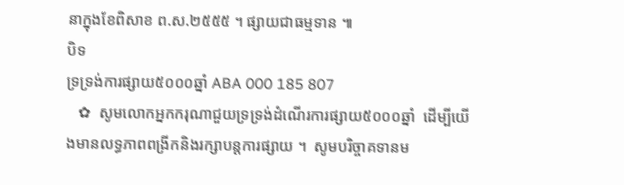នាក្នុងខែពិសាខ ព.ស.២៥៥៥ ។ ផ្សាយជាធម្មទាន ៕
បិទ
ទ្រទ្រង់ការផ្សាយ៥០០០ឆ្នាំ ABA 000 185 807
   ✿  សូមលោកអ្នកករុណាជួយទ្រទ្រង់ដំណើរការផ្សាយ៥០០០ឆ្នាំ  ដើម្បីយើងមានលទ្ធភាពពង្រីកនិងរក្សាបន្តការផ្សាយ ។  សូមបរិច្ចាគទានម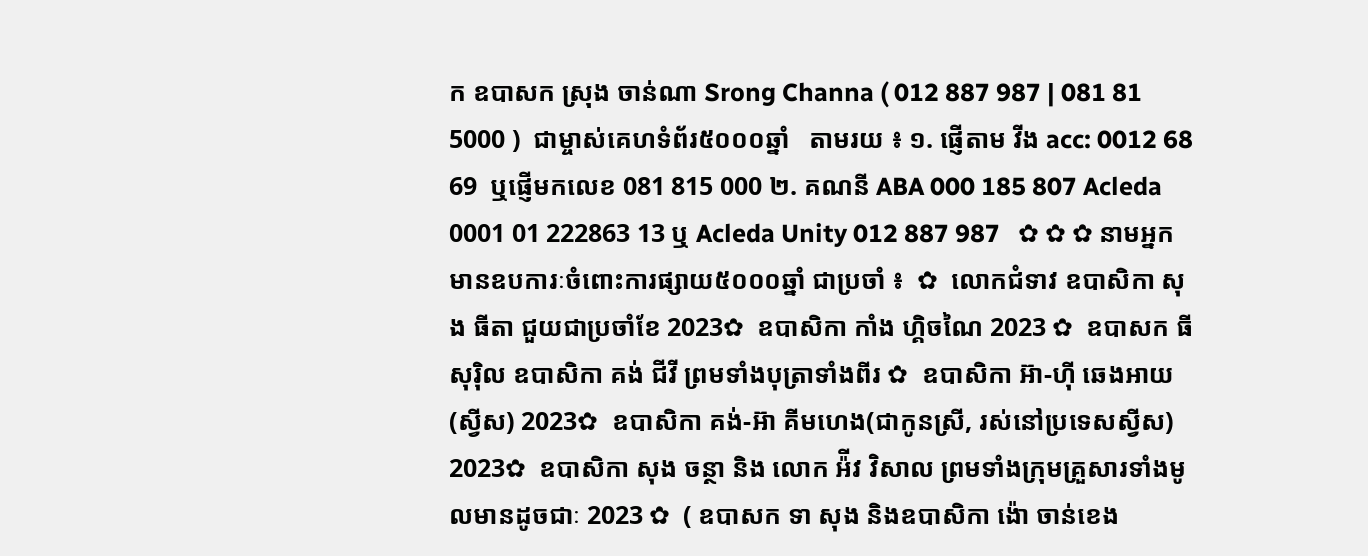ក ឧបាសក ស្រុង ចាន់ណា Srong Channa ( 012 887 987 | 081 81 5000 )  ជាម្ចាស់គេហទំព័រ៥០០០ឆ្នាំ   តាមរយ ៖ ១. ផ្ញើតាម វីង acc: 0012 68 69  ឬផ្ញើមកលេខ 081 815 000 ២. គណនី ABA 000 185 807 Acleda 0001 01 222863 13 ឬ Acleda Unity 012 887 987   ✿ ✿ ✿ នាមអ្នកមានឧបការៈចំពោះការផ្សាយ៥០០០ឆ្នាំ ជាប្រចាំ ៖  ✿  លោកជំទាវ ឧបាសិកា សុង ធីតា ជួយជាប្រចាំខែ 2023✿  ឧបាសិកា កាំង ហ្គិចណៃ 2023 ✿  ឧបាសក ធី សុរ៉ិល ឧបាសិកា គង់ ជីវី ព្រមទាំងបុត្រាទាំងពីរ ✿  ឧបាសិកា អ៊ា-ហុី ឆេងអាយ (ស្វីស) 2023✿  ឧបាសិកា គង់-អ៊ា គីមហេង(ជាកូនស្រី, រស់នៅប្រទេសស្វីស) 2023✿  ឧបាសិកា សុង ចន្ថា និង លោក អ៉ីវ វិសាល ព្រមទាំងក្រុមគ្រួសារទាំងមូលមានដូចជាៈ 2023 ✿  ( ឧបាសក ទា សុង និងឧបាសិកា ង៉ោ ចាន់ខេង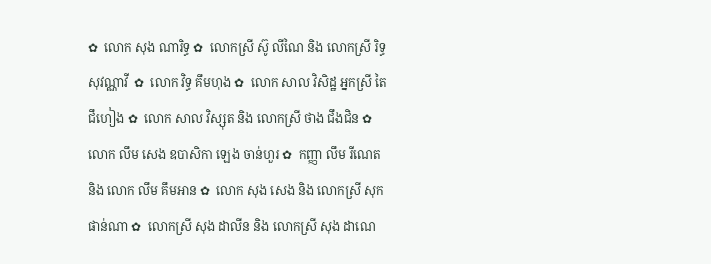✿  លោក សុង ណារិទ្ធ ✿  លោកស្រី ស៊ូ លីណៃ និង លោកស្រី រិទ្ធ សុវណ្ណាវី  ✿  លោក វិទ្ធ គឹមហុង ✿  លោក សាល វិសិដ្ឋ អ្នកស្រី តៃ ជឹហៀង ✿  លោក សាល វិស្សុត និង លោកស្រី ថាង ជឹងជិន ✿  លោក លឹម សេង ឧបាសិកា ឡេង ចាន់ហួរ ✿  កញ្ញា លឹម រីណេត និង លោក លឹម គឹមអាន ✿  លោក សុង សេង និង លោកស្រី សុក ផាន់ណា ✿  លោកស្រី សុង ដាលីន និង លោកស្រី សុង ដាណេ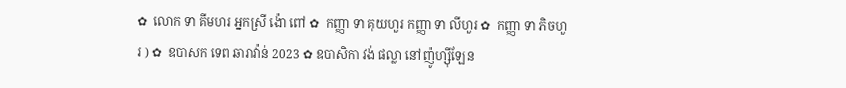✿  លោក ទា គីមហរ អ្នកស្រី ង៉ោ ពៅ ✿  កញ្ញា ទា គុយហួរ កញ្ញា ទា លីហួរ ✿  កញ្ញា ទា ភិចហួរ ) ✿  ឧបាសក ទេព ឆារាវ៉ាន់ 2023 ✿ ឧបាសិកា វង់ ផល្លា នៅញ៉ូហ្ស៊ីឡែន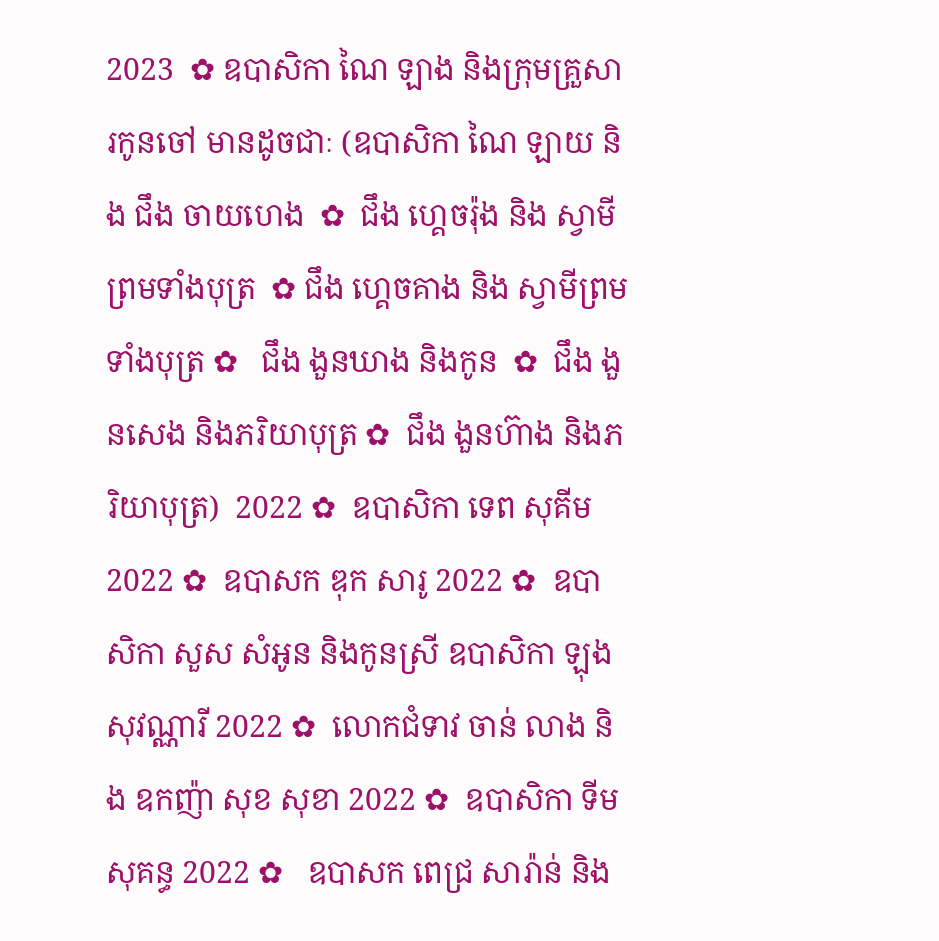2023  ✿ ឧបាសិកា ណៃ ឡាង និងក្រុមគ្រួសារកូនចៅ មានដូចជាៈ (ឧបាសិកា ណៃ ឡាយ និង ជឹង ចាយហេង  ✿  ជឹង ហ្គេចរ៉ុង និង ស្វាមីព្រមទាំងបុត្រ  ✿ ជឹង ហ្គេចគាង និង ស្វាមីព្រមទាំងបុត្រ ✿   ជឹង ងួនឃាង និងកូន  ✿  ជឹង ងួនសេង និងភរិយាបុត្រ ✿  ជឹង ងួនហ៊ាង និងភរិយាបុត្រ)  2022 ✿  ឧបាសិកា ទេព សុគីម 2022 ✿  ឧបាសក ឌុក សារូ 2022 ✿  ឧបាសិកា សួស សំអូន និងកូនស្រី ឧបាសិកា ឡុងសុវណ្ណារី 2022 ✿  លោកជំទាវ ចាន់ លាង និង ឧកញ៉ា សុខ សុខា 2022 ✿  ឧបាសិកា ទីម សុគន្ធ 2022 ✿   ឧបាសក ពេជ្រ សារ៉ាន់ និង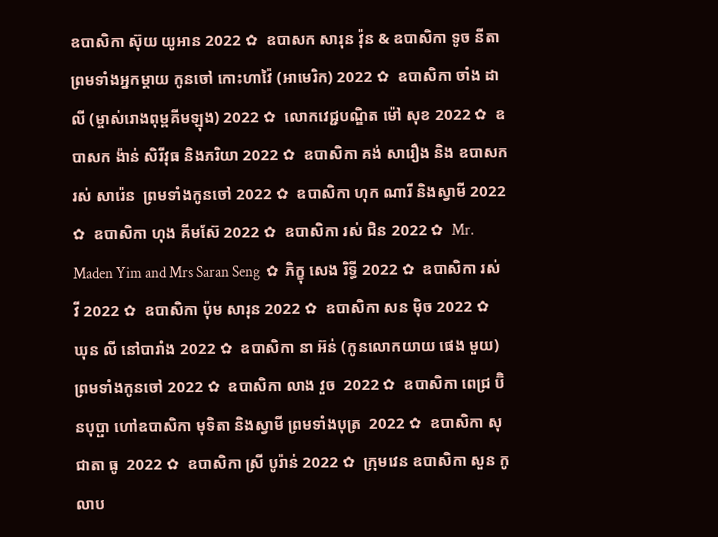ឧបាសិកា ស៊ុយ យូអាន 2022 ✿  ឧបាសក សារុន វ៉ុន & ឧបាសិកា ទូច នីតា ព្រមទាំងអ្នកម្តាយ កូនចៅ កោះហាវ៉ៃ (អាមេរិក) 2022 ✿  ឧបាសិកា ចាំង ដាលី (ម្ចាស់រោងពុម្ពគីមឡុង) 2022 ✿  លោកវេជ្ជបណ្ឌិត ម៉ៅ សុខ 2022 ✿  ឧបាសក ង៉ាន់ សិរីវុធ និងភរិយា 2022 ✿  ឧបាសិកា គង់ សារឿង និង ឧបាសក រស់ សារ៉េន  ព្រមទាំងកូនចៅ 2022 ✿  ឧបាសិកា ហុក ណារី និងស្វាមី 2022 ✿  ឧបាសិកា ហុង គីមស៊ែ 2022 ✿  ឧបាសិកា រស់ ជិន 2022 ✿  Mr. Maden Yim and Mrs Saran Seng  ✿  ភិក្ខុ សេង រិទ្ធី 2022 ✿  ឧបាសិកា រស់ វី 2022 ✿  ឧបាសិកា ប៉ុម សារុន 2022 ✿  ឧបាសិកា សន ម៉ិច 2022 ✿  ឃុន លី នៅបារាំង 2022 ✿  ឧបាសិកា នា អ៊ន់ (កូនលោកយាយ ផេង មួយ) ព្រមទាំងកូនចៅ 2022 ✿  ឧបាសិកា លាង វួច  2022 ✿  ឧបាសិកា ពេជ្រ ប៊ិនបុប្ផា ហៅឧបាសិកា មុទិតា និងស្វាមី ព្រមទាំងបុត្រ  2022 ✿  ឧបាសិកា សុជាតា ធូ  2022 ✿  ឧបាសិកា ស្រី បូរ៉ាន់ 2022 ✿  ក្រុមវេន ឧបាសិកា សួន កូលាប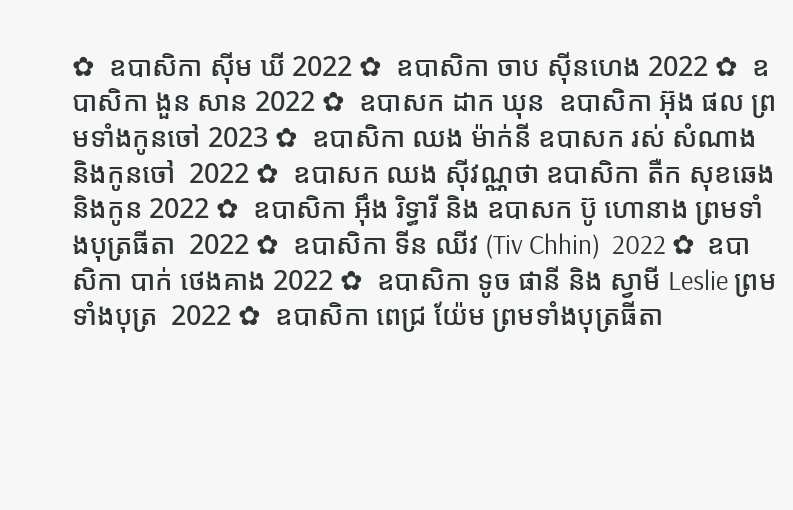✿  ឧបាសិកា ស៊ីម ឃី 2022 ✿  ឧបាសិកា ចាប ស៊ីនហេង 2022 ✿  ឧបាសិកា ងួន សាន 2022 ✿  ឧបាសក ដាក ឃុន  ឧបាសិកា អ៊ុង ផល ព្រមទាំងកូនចៅ 2023 ✿  ឧបាសិកា ឈង ម៉ាក់នី ឧបាសក រស់ សំណាង និងកូនចៅ  2022 ✿  ឧបាសក ឈង សុីវណ្ណថា ឧបាសិកា តឺក សុខឆេង និងកូន 2022 ✿  ឧបាសិកា អុឹង រិទ្ធារី និង ឧបាសក ប៊ូ ហោនាង ព្រមទាំងបុត្រធីតា  2022 ✿  ឧបាសិកា ទីន ឈីវ (Tiv Chhin)  2022 ✿  ឧបាសិកា បាក់ ថេងគាង 2022 ✿  ឧបាសិកា ទូច ផានី និង ស្វាមី Leslie ព្រមទាំងបុត្រ  2022 ✿  ឧបាសិកា ពេជ្រ យ៉ែម ព្រមទាំងបុត្រធីតា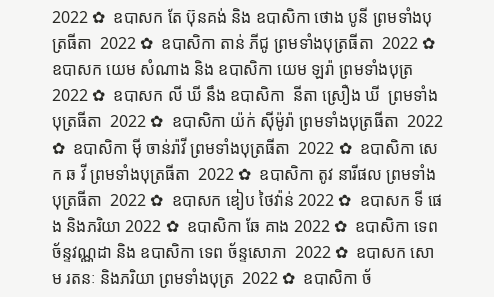2022 ✿  ឧបាសក តែ ប៊ុនគង់ និង ឧបាសិកា ថោង បូនី ព្រមទាំងបុត្រធីតា  2022 ✿  ឧបាសិកា តាន់ ភីជូ ព្រមទាំងបុត្រធីតា  2022 ✿  ឧបាសក យេម សំណាង និង ឧបាសិកា យេម ឡរ៉ា ព្រមទាំងបុត្រ  2022 ✿  ឧបាសក លី ឃី នឹង ឧបាសិកា  នីតា ស្រឿង ឃី  ព្រមទាំងបុត្រធីតា  2022 ✿  ឧបាសិកា យ៉ក់ សុីម៉ូរ៉ា ព្រមទាំងបុត្រធីតា  2022 ✿  ឧបាសិកា មុី ចាន់រ៉ាវី ព្រមទាំងបុត្រធីតា  2022 ✿  ឧបាសិកា សេក ឆ វី ព្រមទាំងបុត្រធីតា  2022 ✿  ឧបាសិកា តូវ នារីផល ព្រមទាំងបុត្រធីតា  2022 ✿  ឧបាសក ឌៀប ថៃវ៉ាន់ 2022 ✿  ឧបាសក ទី ផេង និងភរិយា 2022 ✿  ឧបាសិកា ឆែ គាង 2022 ✿  ឧបាសិកា ទេព ច័ន្ទវណ្ណដា និង ឧបាសិកា ទេព ច័ន្ទសោភា  2022 ✿  ឧបាសក សោម រតនៈ និងភរិយា ព្រមទាំងបុត្រ  2022 ✿  ឧបាសិកា ច័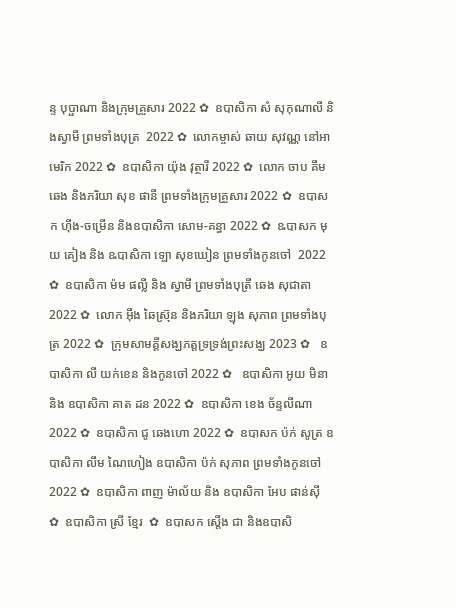ន្ទ បុប្ផាណា និងក្រុមគ្រួសារ 2022 ✿  ឧបាសិកា សំ សុកុណាលី និងស្វាមី ព្រមទាំងបុត្រ  2022 ✿  លោកម្ចាស់ ឆាយ សុវណ្ណ នៅអាមេរិក 2022 ✿  ឧបាសិកា យ៉ុង វុត្ថារី 2022 ✿  លោក ចាប គឹមឆេង និងភរិយា សុខ ផានី ព្រមទាំងក្រុមគ្រួសារ 2022 ✿  ឧបាសក ហ៊ីង-ចម្រើន និងឧបាសិកា សោម-គន្ធា 2022 ✿  ឩបាសក មុយ គៀង និង ឩបាសិកា ឡោ សុខឃៀន ព្រមទាំងកូនចៅ  2022 ✿  ឧបាសិកា ម៉ម ផល្លី និង ស្វាមី ព្រមទាំងបុត្រី ឆេង សុជាតា 2022 ✿  លោក អ៊ឹង ឆៃស្រ៊ុន និងភរិយា ឡុង សុភាព ព្រមទាំងបុត្រ 2022 ✿  ក្រុមសាមគ្គីសង្ឃភត្តទ្រទ្រង់ព្រះសង្ឃ 2023 ✿   ឧបាសិកា លី យក់ខេន និងកូនចៅ 2022 ✿   ឧបាសិកា អូយ មិនា និង ឧបាសិកា គាត ដន 2022 ✿  ឧបាសិកា ខេង ច័ន្ទលីណា 2022 ✿  ឧបាសិកា ជូ ឆេងហោ 2022 ✿  ឧបាសក ប៉ក់ សូត្រ ឧបាសិកា លឹម ណៃហៀង ឧបាសិកា ប៉ក់ សុភាព ព្រមទាំងកូនចៅ  2022 ✿  ឧបាសិកា ពាញ ម៉ាល័យ និង ឧបាសិកា អែប ផាន់ស៊ី  ✿  ឧបាសិកា ស្រី ខ្មែរ  ✿  ឧបាសក ស្តើង ជា និងឧបាសិ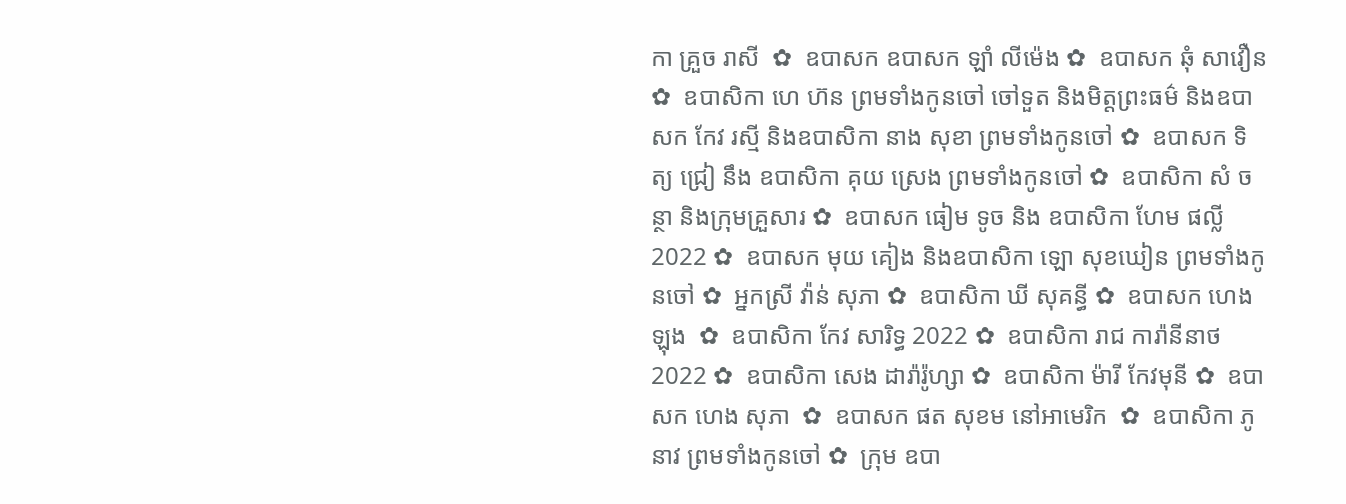កា គ្រួច រាសី  ✿  ឧបាសក ឧបាសក ឡាំ លីម៉េង ✿  ឧបាសក ឆុំ សាវឿន  ✿  ឧបាសិកា ហេ ហ៊ន ព្រមទាំងកូនចៅ ចៅទួត និងមិត្តព្រះធម៌ និងឧបាសក កែវ រស្មី និងឧបាសិកា នាង សុខា ព្រមទាំងកូនចៅ ✿  ឧបាសក ទិត្យ ជ្រៀ នឹង ឧបាសិកា គុយ ស្រេង ព្រមទាំងកូនចៅ ✿  ឧបាសិកា សំ ចន្ថា និងក្រុមគ្រួសារ ✿  ឧបាសក ធៀម ទូច និង ឧបាសិកា ហែម ផល្លី 2022 ✿  ឧបាសក មុយ គៀង និងឧបាសិកា ឡោ សុខឃៀន ព្រមទាំងកូនចៅ ✿  អ្នកស្រី វ៉ាន់ សុភា ✿  ឧបាសិកា ឃី សុគន្ធី ✿  ឧបាសក ហេង ឡុង  ✿  ឧបាសិកា កែវ សារិទ្ធ 2022 ✿  ឧបាសិកា រាជ ការ៉ានីនាថ 2022 ✿  ឧបាសិកា សេង ដារ៉ារ៉ូហ្សា ✿  ឧបាសិកា ម៉ារី កែវមុនី ✿  ឧបាសក ហេង សុភា  ✿  ឧបាសក ផត សុខម នៅអាមេរិក  ✿  ឧបាសិកា ភូ នាវ ព្រមទាំងកូនចៅ ✿  ក្រុម ឧបា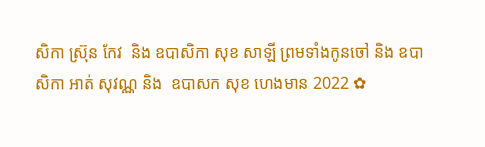សិកា ស្រ៊ុន កែវ  និង ឧបាសិកា សុខ សាឡី ព្រមទាំងកូនចៅ និង ឧបាសិកា អាត់ សុវណ្ណ និង  ឧបាសក សុខ ហេងមាន 2022 ✿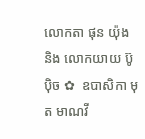លោកតា ផុន យ៉ុង និង លោកយាយ ប៊ូ ប៉ិច ✿  ឧបាសិកា មុត មាណវី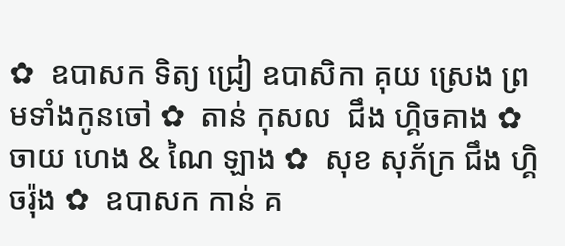✿  ឧបាសក ទិត្យ ជ្រៀ ឧបាសិកា គុយ ស្រេង ព្រមទាំងកូនចៅ ✿  តាន់ កុសល  ជឹង ហ្គិចគាង ✿  ចាយ ហេង & ណៃ ឡាង ✿  សុខ សុភ័ក្រ ជឹង ហ្គិចរ៉ុង ✿  ឧបាសក កាន់ គ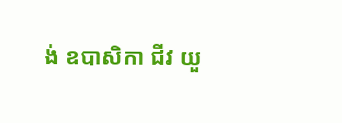ង់ ឧបាសិកា ជីវ យួ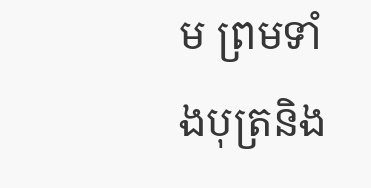ម ព្រមទាំងបុត្រនិង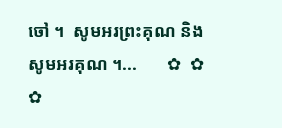ចៅ ។  សូមអរព្រះគុណ និង សូមអរគុណ ។...       ✿  ✿  ✿